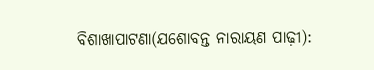ବିଶାଖାପାଟଣା(ଯଶୋବନ୍ତ ନାରାୟଣ ପାଢ଼ୀ):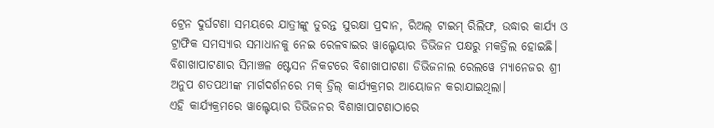ଟ୍ରେନ ଦୁର୍ଘଟଣା ସମୟରେ ଯାତ୍ରୀଙ୍କୁ ତୁରନ୍ତ ସୁରକ୍ଷା ପ୍ରଦାନ, ରିଅଲ୍ ଟାଇମ୍ ରିଲିଫ, ଉଦ୍ଧାର କାର୍ଯ୍ୟ ଓ ଟ୍ରାଫିକ ସମସ୍ୟାର ସମାଧାନକୁ ନେଇ ରେଳବାଇର ୱାଲ୍ଟେୟାର ଡିଭିଜନ ପକ୍ଷରୁ ମକଡ୍ରିଲ ହୋଇଛି। ବିଶାଖାପାଟଣାର ସିମାଞ୍ଚଳ ଷ୍ଟେସନ ନିକଟରେ ବିଶାଖାପାଟଣା ଡିଭିଜନାଲ ରେଲୱେ ମ୍ୟାନେଜର ଶ୍ରୀ ଅନୁପ ଶତପଥୀଙ୍କ ମାର୍ଗଦର୍ଶନରେ ମକ୍ ଡ୍ରିଲ୍ କାର୍ଯ୍ୟକ୍ରମର ଆୟୋଜନ କରାଯାଇଥିଲା।
ଏହି କାର୍ଯ୍ୟକ୍ରମରେ ୱାଲ୍ଟେୟାର ଡିଭିଜନର ବିଶାଖାପାଟଣାଠାରେ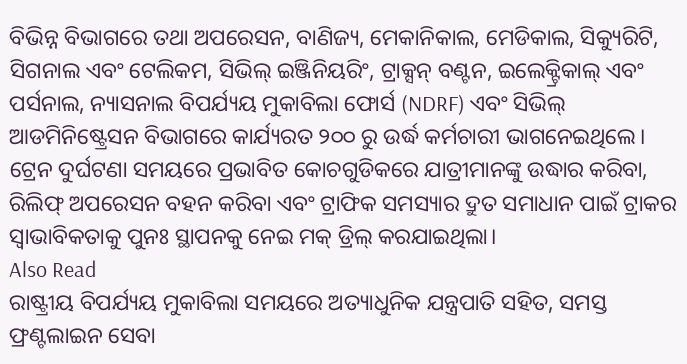ବିଭିନ୍ନ ବିଭାଗରେ ତଥା ଅପରେସନ, ବାଣିଜ୍ୟ, ମେକାନିକାଲ, ମେଡିକାଲ, ସିକ୍ୟୁରିଟି, ସିଗନାଲ ଏବଂ ଟେଲିକମ, ସିଭିଲ୍ ଇଞ୍ଜିନିୟରିଂ, ଟ୍ରାକ୍ସନ୍ ବଣ୍ଟନ, ଇଲେକ୍ଟ୍ରିକାଲ୍ ଏବଂ ପର୍ସନାଲ, ନ୍ୟାସନାଲ ବିପର୍ଯ୍ୟୟ ମୁକାବିଲା ଫୋର୍ସ (NDRF) ଏବଂ ସିଭିଲ୍ ଆଡମିନିଷ୍ଟ୍ରେସନ ବିଭାଗରେ କାର୍ଯ୍ୟରତ ୨୦୦ ରୁ ଉର୍ଦ୍ଧ କର୍ମଚାରୀ ଭାଗନେଇଥିଲେ। ଟ୍ରେନ ଦୁର୍ଘଟଣା ସମୟରେ ପ୍ରଭାବିତ କୋଚଗୁଡିକରେ ଯାତ୍ରୀମାନଙ୍କୁ ଉଦ୍ଧାର କରିବା, ରିଲିଫ୍ ଅପରେସନ ବହନ କରିବା ଏବଂ ଟ୍ରାଫିକ ସମସ୍ୟାର ଦ୍ରୁତ ସମାଧାନ ପାଇଁ ଟ୍ରାକର ସ୍ୱାଭାବିକତାକୁ ପୁନଃ ସ୍ଥାପନକୁ ନେଇ ମକ୍ ଡ୍ରିଲ୍ କରଯାଇଥିଲା।
Also Read
ରାଷ୍ଟ୍ରୀୟ ବିପର୍ଯ୍ୟୟ ମୁକାବିଲା ସମୟରେ ଅତ୍ୟାଧୁନିକ ଯନ୍ତ୍ରପାତି ସହିତ, ସମସ୍ତ ଫ୍ରଣ୍ଟଲାଇନ ସେବା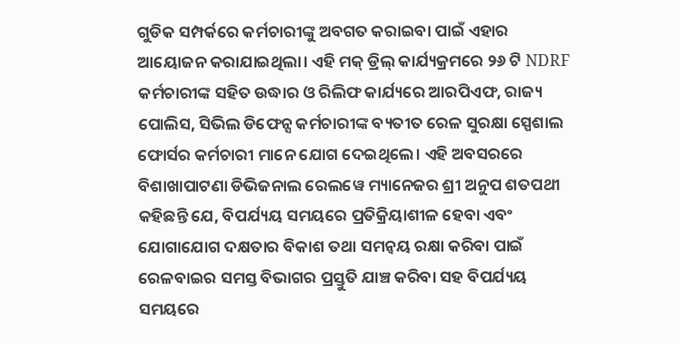ଗୁଡିକ ସମ୍ପର୍କରେ କର୍ମଚାରୀଙ୍କୁ ଅବଗତ କରାଇବା ପାଇଁ ଏହାର ଆୟୋଜନ କରାଯାଇଥିଲା। ଏହି ମକ୍ ଡ୍ରିଲ୍ କାର୍ଯ୍ୟକ୍ରମରେ ୨୬ ଟି NDRF କର୍ମଚାରୀଙ୍କ ସହିତ ଉଦ୍ଧାର ଓ ରିଲିଫ କାର୍ଯ୍ୟରେ ଆରପିଏଫ, ରାଜ୍ୟ ପୋଲିସ, ସିଭିଲ ଡିଫେନ୍ସ କର୍ମଚାରୀଙ୍କ ବ୍ୟତୀତ ରେଳ ସୁରକ୍ଷା ସ୍ପେଶାଲ ଫୋର୍ସର କର୍ମଚାରୀ ମାନେ ଯୋଗ ଦେଇଥିଲେ। ଏହି ଅବସରରେ ବିଶାଖାପାଟଣା ଡିଭିଜନାଲ ରେଲୱେ ମ୍ୟାନେଜର ଶ୍ରୀ ଅନୁପ ଶତପଥୀ କହିଛନ୍ତି ଯେ, ବିପର୍ଯ୍ୟୟ ସମୟରେ ପ୍ରତିକ୍ରିୟାଶୀଳ ହେବା ଏବଂ ଯୋଗାଯୋଗ ଦକ୍ଷତାର ବିକାଶ ତଥା ସମନ୍ୱୟ ରକ୍ଷା କରିବା ପାଇଁ ରେଳବାଇର ସମସ୍ତ ବିଭାଗର ପ୍ରସ୍ତୁତି ଯାଞ୍ଚ କରିବା ସହ ବିପର୍ଯ୍ୟୟ ସମୟରେ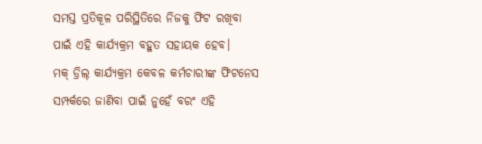ସମସ୍ତ ପ୍ରତିକୂଳ ପରିସ୍ଥିତିରେ ନିଜକୁ ଫିଟ ରଖିବା ପାଇଁ ଏହି କାର୍ଯ୍ୟକ୍ରମ ବହୁତ ସହାୟକ ହେବ।
ମକ୍ ଡ୍ରିଲ୍ କାର୍ଯ୍ୟକ୍ରମ କେବଳ କର୍ମଚାରୀଙ୍କ ଫିଟନେସ ସମ୍ପର୍କରେ ଜାଣିବା ପାଇଁ ନୁହେଁ ବରଂ ଏହି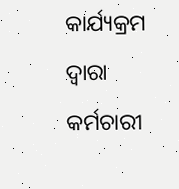କାର୍ଯ୍ୟକ୍ରମ ଦ୍ୱାରା କର୍ମଚାରୀ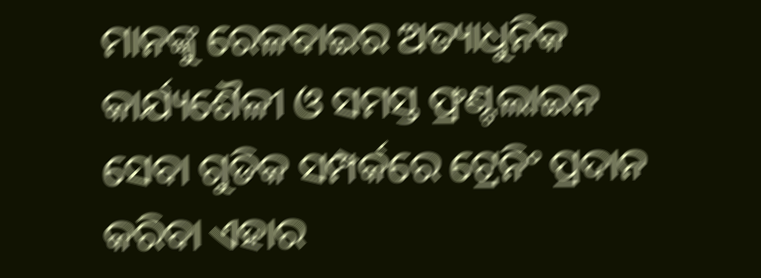ମାନଙ୍କୁ ରେଳବାଇର ଅତ୍ୟାଧୁନିକ କାର୍ଯ୍ୟଶୈଳୀ ଓ ସମସ୍ତ ଫ୍ରଣ୍ଟଲାଇନ ସେବା ଗୁଡିକ ସମ୍ପର୍କରେ ଟ୍ରେନିଂ ପ୍ରଦାନ କରିବା ଏହାର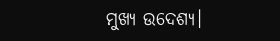ମୁଖ୍ୟ ଉଦେଶ୍ୟ।